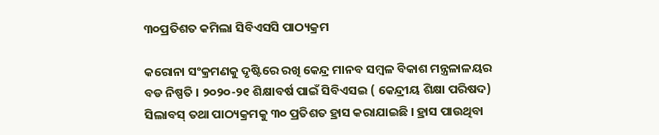୩୦ପ୍ରତିଶତ କମିଲା ସିବିଏସସି ପାଠ୍ୟକ୍ରମ

କରୋନା ସଂକ୍ରମଣକୁ ଦୃଷ୍ଟିରେ ରଖି କେନ୍ଦ୍ର ମାନବ ସମ୍ବଳ ବିକାଶ ମନ୍ତ୍ରଳାଳୟର ବଡ ନିଷ୍ପତି । ୨୦୨୦-୨୧ ଶିକ୍ଷାବର୍ଷ ପାଇଁ ସିବିଏସଇ ( କେନ୍ଦ୍ରୀୟ ଶିକ୍ଷା ପରିଷଦ) ସିଲାବସ୍ ତଥା ପାଠ୍ୟକ୍ରମକୁ ୩୦ ପ୍ରତିଶତ ହ୍ରାସ କରାଯାଇଛି । ହ୍ରାସ ପାଉଥିବା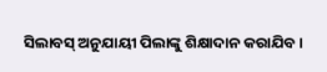ସିଲାବସ୍ ଅନୁଯାୟୀ ପିଲାଙ୍କୁ ଶିକ୍ଷାଦାନ କରାଯିବ ।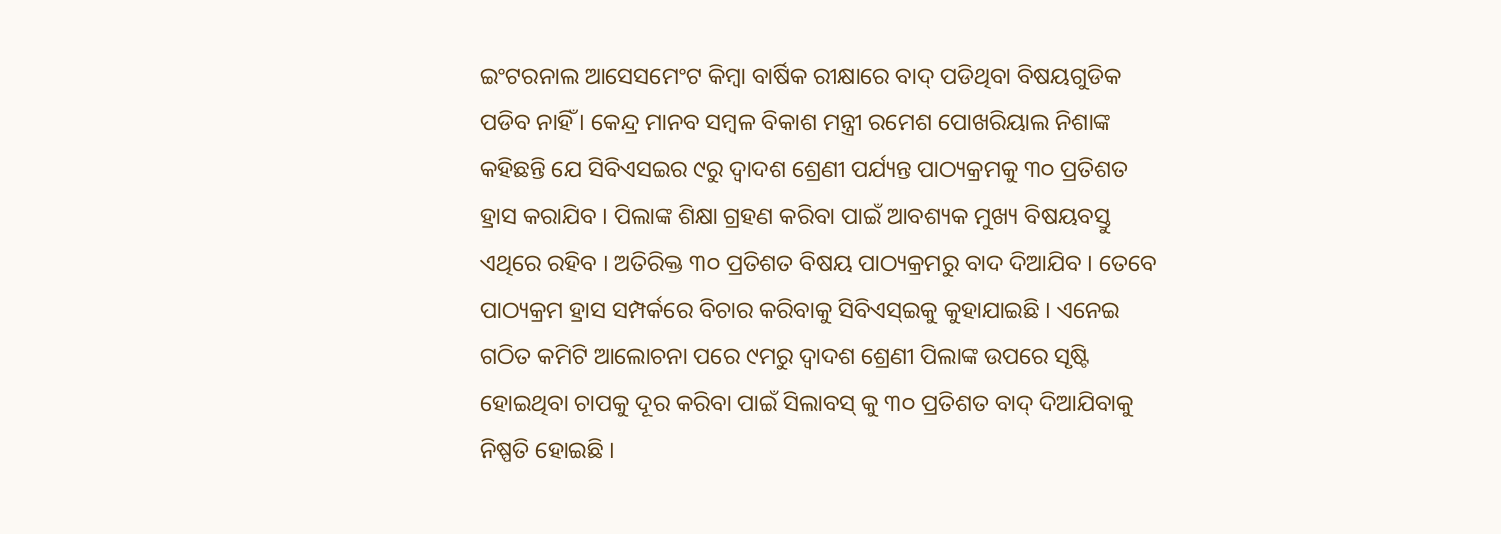ଇଂଟରନାଲ ଆସେସମେଂଟ କିମ୍ବା ବାର୍ଷିକ ରୀକ୍ଷାରେ ବାଦ୍ ପଡିଥିବା ବିଷୟଗୁଡିକ ପଡିବ ନାହିଁ । କେନ୍ଦ୍ର ମାନବ ସମ୍ବଳ ବିକାଶ ମନ୍ତ୍ରୀ ରମେଶ ପୋଖରିୟାଲ ନିଶାଙ୍କ କହିଛନ୍ତି ଯେ ସିବିଏସଇର ୯ରୁ ଦ୍ୱାଦଶ ଶ୍ରେଣୀ ପର୍ଯ୍ୟନ୍ତ ପାଠ୍ୟକ୍ରମକୁ ୩୦ ପ୍ରତିଶତ ହ୍ରାସ କରାଯିବ । ପିଲାଙ୍କ ଶିକ୍ଷା ଗ୍ରହଣ କରିବା ପାଇଁ ଆବଶ୍ୟକ ମୁଖ୍ୟ ବିଷୟବସ୍ତୁ ଏଥିରେ ରହିବ । ଅତିରିକ୍ତ ୩୦ ପ୍ରତିଶତ ବିଷୟ ପାଠ୍ୟକ୍ରମରୁ ବାଦ ଦିଆଯିବ । ତେବେ ପାଠ୍ୟକ୍ରମ ହ୍ରାସ ସମ୍ପର୍କରେ ବିଚାର କରିବାକୁ ସିବିଏସ୍ଇକୁ କୁହାଯାଇଛି । ଏନେଇ ଗଠିତ କମିଟି ଆଲୋଚନା ପରେ ୯ମରୁ ଦ୍ୱାଦଶ ଶ୍ରେଣୀ ପିଲାଙ୍କ ଉପରେ ସୃଷ୍ଟି ହୋଇଥିବା ଚାପକୁ ଦୂର କରିବା ପାଇଁ ସିଲାବସ୍ କୁ ୩୦ ପ୍ରତିଶତ ବାଦ୍ ଦିଆଯିବାକୁ ନିଷ୍ପତି ହୋଇଛି ।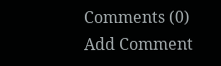Comments (0)
Add Comment